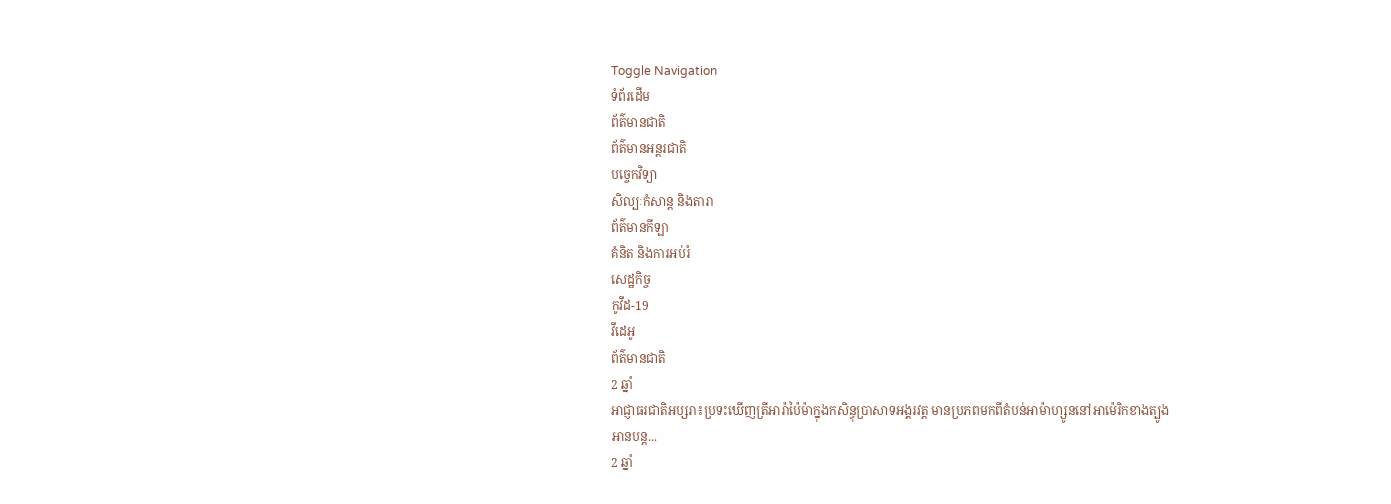Toggle Navigation
ទំព័រដើម
ព័ត៌មានជាតិ
ព័ត៌មានអន្តរជាតិ
បច្ចេកវិទ្យា
សិល្បៈកំសាន្ត និងតារា
ព័ត៌មានកីឡា
គំនិត និងការអប់រំ
សេដ្ឋកិច្ច
កូវីដ-19
វីដេអូ
ព័ត៌មានជាតិ
2 ឆ្នាំ
អាជ្ញាធរជាតិអប្សរា៖ប្រទះឃើញត្រីអារ៉ាប៉ៃម៉ាក្នុងកសិន្ធុប្រាសាទអង្គរវត្ដ មានប្រភពមកពីតំបន់អាម៉ាហ្សូននៅអាម៉េរិកខាងត្បូង
អានបន្ត...
2 ឆ្នាំ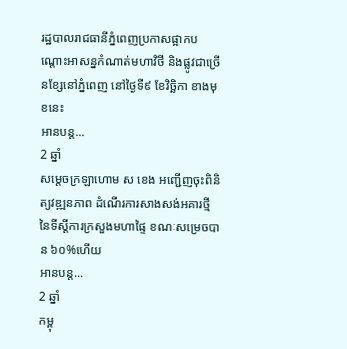រដ្ឋបាលរាជធានីភ្នំពេញប្រកាសផ្អាកបណ្ដោះអាសន្នកំណាត់មហាវិថី និងផ្លូវជាច្រើនខ្សែនៅភ្នំពេញ នៅថ្ងៃទី៩ ខែវិច្ឆិកា ខាងមុខនេះ
អានបន្ត...
2 ឆ្នាំ
សម្ដេចក្រឡាហោម ស ខេង អញ្ជើញចុះពិនិត្យវឌ្ឍនភាព ដំណើរការសាងសង់អគារថ្មី នៃទីស្ដីការក្រសួងមហាផ្ទៃ ខណៈសម្រេចបាន ៦០%ហើយ
អានបន្ត...
2 ឆ្នាំ
កម្ពុ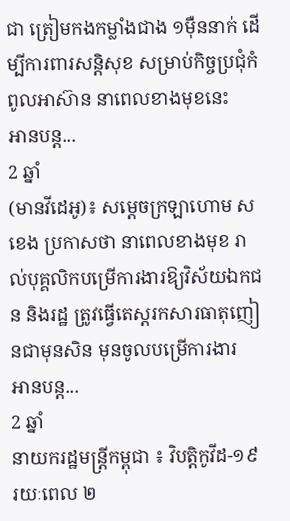ជា ត្រៀមកងកម្លាំងជាង ១ម៉ឺននាក់ ដើម្បីការពារសន្ដិសុខ សម្រាប់កិច្ចប្រជុំកំពូលអាស៊ាន នាពេលខាងមុខនេះ
អានបន្ត...
2 ឆ្នាំ
(មានវីដេអូ)៖ សម្ដេចក្រឡាហោម ស ខេង ប្រកាសថា នាពេលខាងមុខ រាល់បុគ្គលិកបម្រើការងារឱ្យវិស័យឯកជន និងរដ្ឋ ត្រូវធ្វើតេស្តរកសារធាតុញៀនជាមុនសិន មុនចូលបម្រើការងារ
អានបន្ត...
2 ឆ្នាំ
នាយករដ្ឋមន្ដ្រីកម្ពុជា ៖ វិបត្តិកូវីដ-១៩ រយៈពេល ២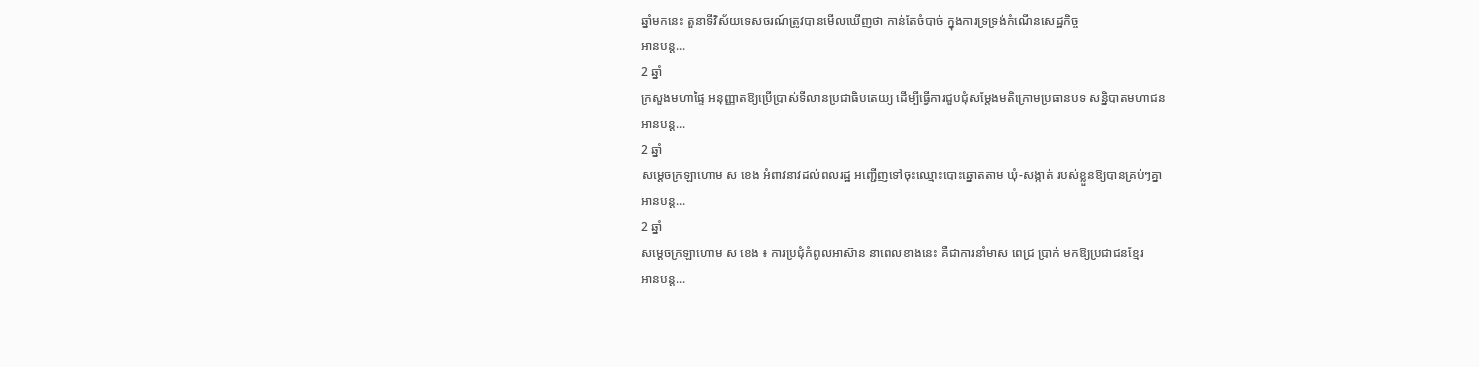ឆ្នាំមកនេះ តួនាទីវិស័យទេសចរណ៍ត្រូវបានមើលឃើញថា កាន់តែចំបាច់ ក្នុងការទ្រទ្រង់កំណើនសេដ្ឋកិច្ច
អានបន្ត...
2 ឆ្នាំ
ក្រសួងមហាផ្ទៃ អនុញ្ញាតឱ្យប្រើប្រាស់ទីលានប្រជាធិបតេយ្យ ដើម្បីធ្វើការជួបជុំសម្តែងមតិក្រោមប្រធានបទ សន្និបាតមហាជន
អានបន្ត...
2 ឆ្នាំ
សម្ដេចក្រឡាហោម ស ខេង អំពាវនាវដល់ពលរដ្ឋ អញ្ជើញទៅចុះឈ្មោះបោះឆ្នោតតាម ឃុំ-សង្កាត់ របស់ខ្លួនឱ្យបានគ្រប់ៗគ្នា
អានបន្ត...
2 ឆ្នាំ
សម្តេចក្រឡាហោម ស ខេង ៖ ការប្រជុំកំពូលអាស៊ាន នាពេលខាងនេះ គឺជាការនាំមាស ពេជ្រ ប្រាក់ មកឱ្យប្រជាជនខ្មែរ
អានបន្ត...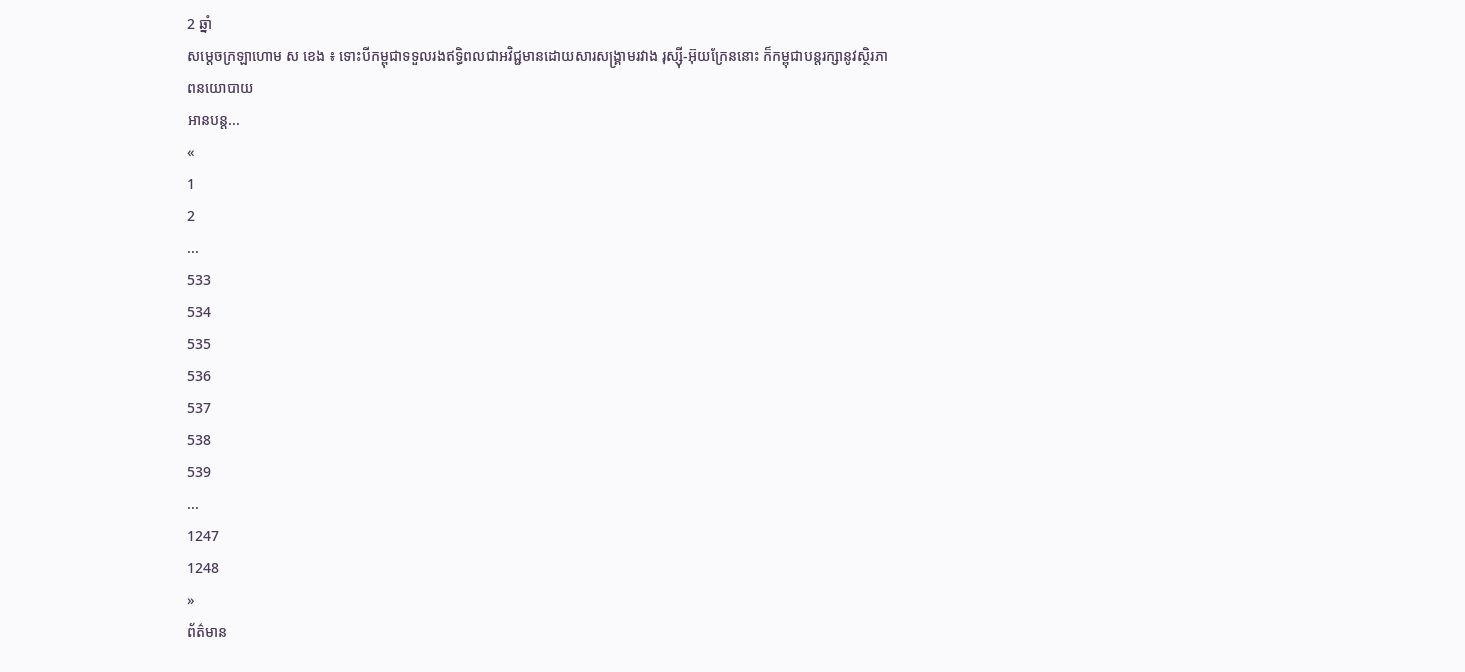2 ឆ្នាំ
សម្ដេចក្រឡាហោម ស ខេង ៖ ទោះបីកម្ពុជាទទួលរងឥទ្ធិពលជាអវិជ្ជមានដោយសារសង្គ្រាមរវាង រុស្ស៊ី-អ៊ុយក្រែននោះ ក៏កម្ពុជាបន្តរក្សានូវស្ថិរភាពនយោបាយ
អានបន្ត...
«
1
2
...
533
534
535
536
537
538
539
...
1247
1248
»
ព័ត៌មាន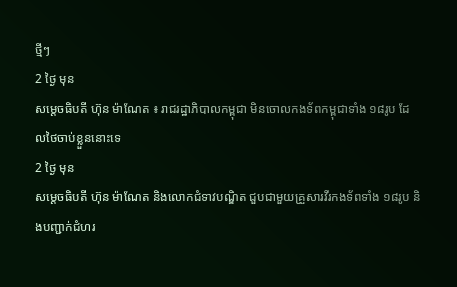ថ្មីៗ
2 ថ្ងៃ មុន
សម្ដេចធិបតី ហ៊ុន ម៉ាណែត ៖ រាជរដ្ឋាភិបាលកម្ពុជា មិនចោលកងទ័ពកម្ពុជាទាំង ១៨រូប ដែលថៃចាប់ខ្លួននោះទេ
2 ថ្ងៃ មុន
សម្ដេចធិបតី ហ៊ុន ម៉ាណែត និងលោកជំទាវបណ្ឌិត ជួបជាមួយគ្រួសារវីរកងទ័ពទាំង ១៨រូប និងបញ្ជាក់ជំហរ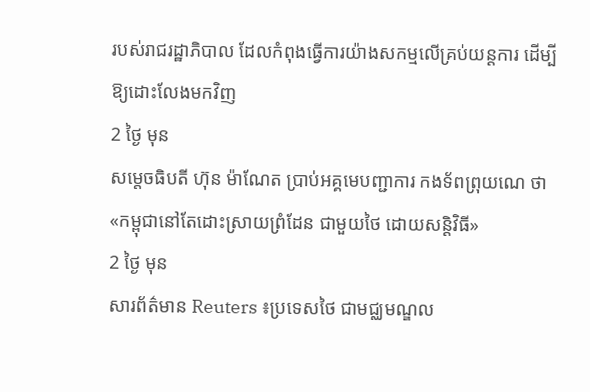របស់រាជរដ្ឋាភិបាល ដែលកំពុងធ្វើការយ៉ាងសកម្មលើគ្រប់យន្តការ ដើម្បីឱ្យដោះលែងមកវិញ
2 ថ្ងៃ មុន
សម្តេចធិបតី ហ៊ុន ម៉ាណែត ប្រាប់អគ្គមេបញ្ជាការ កងទ័ពព្រុយណេ ថា «កម្ពុជានៅតែដោះស្រាយព្រំដែន ជាមួយថៃ ដោយសន្តិវិធី»
2 ថ្ងៃ មុន
សារព័ត៌មាន Reuters ៖ប្រទេសថៃ ជាមជ្ឈមណ្ឌល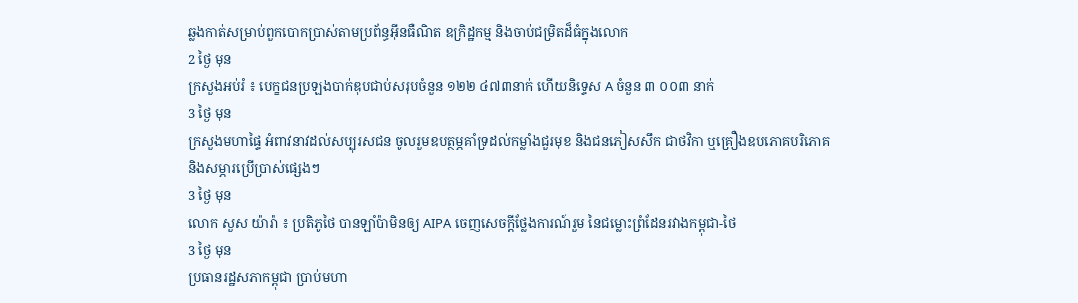ឆ្លងកាត់សម្រាប់ពួកបោកប្រាស់តាមប្រព័ន្ធអ៊ីនធឺណិត ឧក្រិដ្ឋកម្ម និងចាប់ជម្រិតដ៏ធំក្នុងលោក
2 ថ្ងៃ មុន
ក្រសួងអប់រំ ៖ បេក្ខជនប្រឡងបាក់ឌុបជាប់សរុបចំនួន ១២២ ៤៧៣នាក់ ហើយនិទ្ទេស A ចំនួន ៣ ០០៣ នាក់
3 ថ្ងៃ មុន
ក្រសួងមហាផ្ទៃ អំពាវនាវដល់សប្បុរសជន ចូលរួមឧបត្ថម្ភគាំទ្រដល់កម្លាំងជួរមុខ និងជនភៀសសឹក ជាថវិកា ឬគ្រឿងឧបភោគបរិភោគ និងសម្ភារប្រើប្រាស់ផ្សេងៗ
3 ថ្ងៃ មុន
លោក សួស យ៉ារ៉ា ៖ ប្រតិភូថៃ បានឡាំប៉ាមិនឲ្យ AIPA ចេញសេចក្តីថ្លែងការណ៍រួម នៃជម្លោះព្រំដែនរវាងកម្ពុជា-ថៃ
3 ថ្ងៃ មុន
ប្រធានរដ្ឋសភាកម្ពុជា ប្រាប់មហា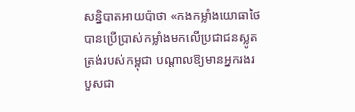សន្និបាតអាយប៉ាថា «កងកម្លាំងយោធាថៃ បានប្រើប្រាស់កម្លាំងមកលើប្រជាជនស្លូតត្រង់របស់កម្ពុជា បណ្តាលឱ្យមានអ្នករងរបួសជា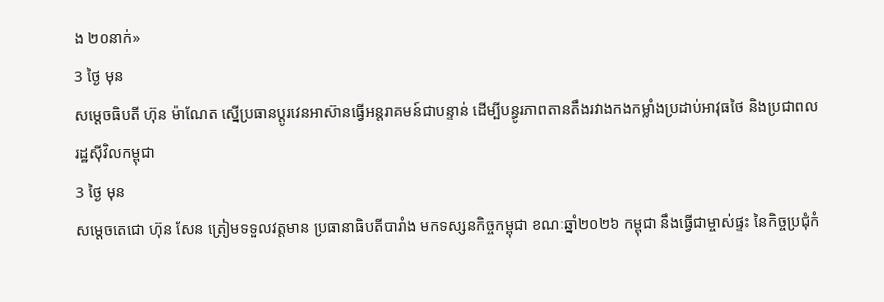ង ២០នាក់»
3 ថ្ងៃ មុន
សម្ដេចធិបតី ហ៊ុន ម៉ាណែត ស្នើប្រធានប្តូរវេនអាស៊ានធ្វើអន្តរាគមន៍ជាបន្ទាន់ ដើម្បីបន្ធូរភាពតានតឹងរវាងកងកម្លាំងប្រដាប់អាវុធថៃ និងប្រជាពលរដ្ឋស៊ីវិលកម្ពុជា
3 ថ្ងៃ មុន
សម្តេចតេជោ ហ៊ុន សែន ត្រៀមទទួលវត្តមាន ប្រធានាធិបតីបារាំង មកទស្សនកិច្ចកម្ពុជា ខណៈឆ្នាំ២០២៦ កម្ពុជា នឹងធ្វើជាម្ចាស់ផ្ទះ នៃកិច្ចប្រជុំកំ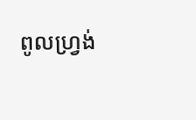ពូលហ្រ្វង់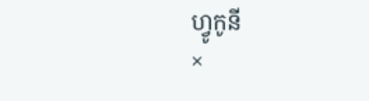ហ្វូកូនី
×